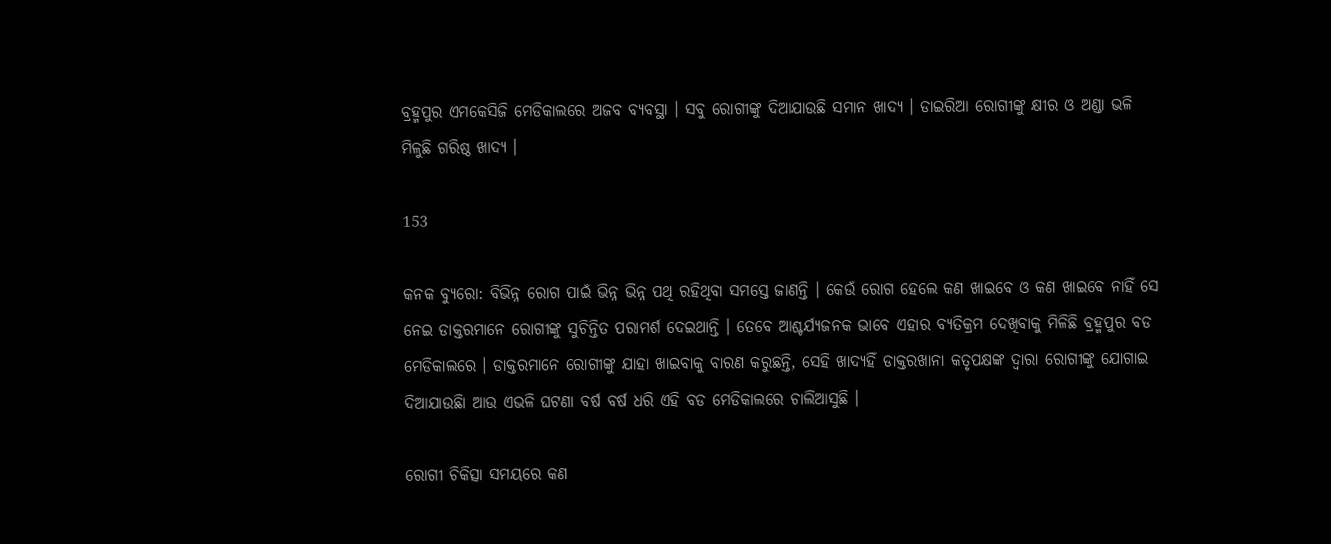ବ୍ରହ୍ମପୁର ଏମକେସିଜି ମେଡିକାଲରେ ଅଜବ ବ୍ୟବସ୍ଥା । ସବୁ ରୋଗୀଙ୍କୁ ଦିଆଯାଉଛି ସମାନ ଖାଦ୍ୟ । ଡାଇରିଆ ରୋଗୀଙ୍କୁ କ୍ଷୀର ଓ ଅଣ୍ଡା ଭଳି ମିଳୁଛି ଗରିଷ୍ଠ ଖାଦ୍ୟ ।

153

କନକ ବ୍ୟୁରୋ: ବିଭିନ୍ନ ରୋଗ ପାଇଁ ଭିନ୍ନ ଭିନ୍ନ ପଥି ରହିଥିବା ସମସ୍ତେ ଜାଣନ୍ତି । କେଉଁ ରୋଗ ହେଲେ କଣ ଖାଇବେ ଓ କଣ ଖାଇବେ ନାହିଁ ସେ ନେଇ ଡାକ୍ତରମାନେ ରୋଗୀଙ୍କୁ ସୁଚିନ୍ତିତ ପରାମର୍ଶ ଦେଇଥାନ୍ତି । ତେବେ ଆଶ୍ଚର୍ଯ୍ୟଜନକ ଭାବେ ଏହାର ବ୍ୟତିକ୍ରମ ଦେଖିବାକୁ ମିଳିଛି ବ୍ରହ୍ମପୁର ବଡ ମେଡିକାଲରେ । ଡାକ୍ତରମାନେ ରୋଗୀଙ୍କୁ ଯାହା ଖାଇବାକୁ ବାରଣ କରୁଛନ୍ତି, ସେହି ଖାଦ୍ୟହିଁ ଡାକ୍ତରଖାନା କତୃପକ୍ଷଙ୍କ ଦ୍ୱାରା ରୋଗୀଙ୍କୁ ଯୋଗାଇ ଦିଆଯାଉଛିା ଆଉ ଏଭଳି ଘଟଣା ବର୍ଷ ବର୍ଷ ଧରି ଏହି ବଡ ମେଡିକାଲରେ ଚାଲିଆସୁଛି ।

ରୋଗୀ ଚିକିତ୍ସା ସମୟରେ କଣ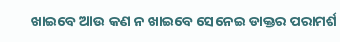ଖାଇବେ ଆଉ କଣ ନ ଖାଇବେ ସେନେଇ ଡାକ୍ତର ପରାମର୍ଶ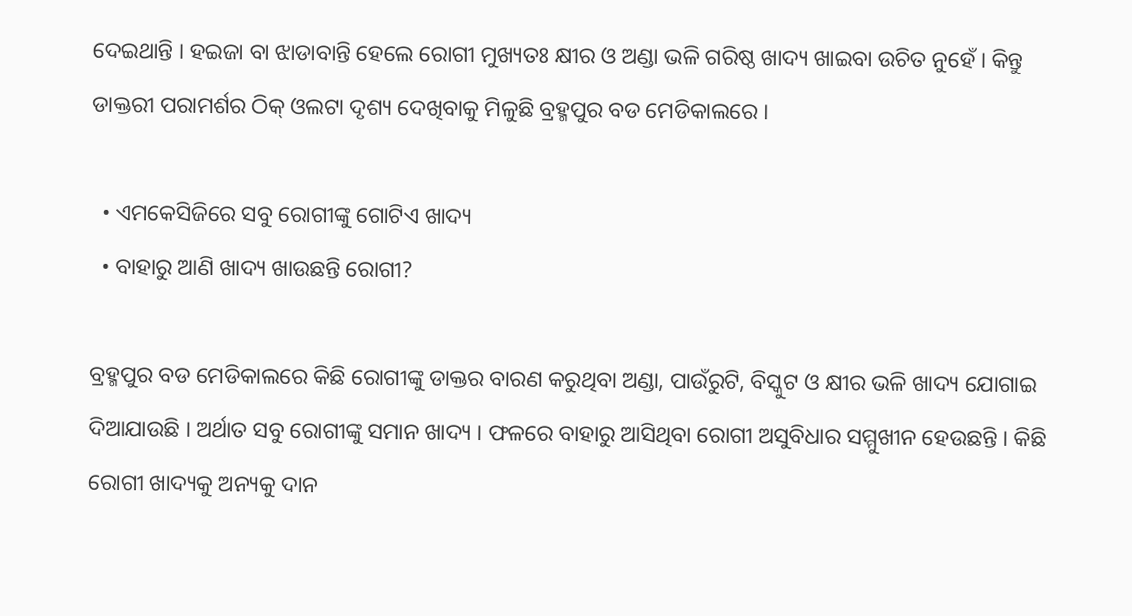ଦେଇଥାନ୍ତି । ହଇଜା ବା ଝାଡାବାନ୍ତି ହେଲେ ରୋଗୀ ମୁଖ୍ୟତଃ କ୍ଷୀର ଓ ଅଣ୍ଡା ଭଳି ଗରିଷ୍ଠ ଖାଦ୍ୟ ଖାଇବା ଉଚିତ ନୁହେଁ । କିନ୍ତୁ ଡାକ୍ତରୀ ପରାମର୍ଶର ଠିକ୍ ଓଲଟା ଦୃଶ୍ୟ ଦେଖିବାକୁ ମିଳୁଛି ବ୍ରହ୍ମପୁର ବଡ ମେଡିକାଲରେ ।

  • ଏମକେସିଜିରେ ସବୁ ରୋଗୀଙ୍କୁ ଗୋଟିଏ ଖାଦ୍ୟ
  • ବାହାରୁ ଆଣି ଖାଦ୍ୟ ଖାଉଛନ୍ତି ରୋଗୀ?

ବ୍ରହ୍ମପୁର ବଡ ମେଡିକାଲରେ କିଛି ରୋଗୀଙ୍କୁ ଡାକ୍ତର ବାରଣ କରୁଥିବା ଅଣ୍ଡା, ପାଉଁରୁଟି, ବିସ୍କୁଟ ଓ କ୍ଷୀର ଭଳି ଖାଦ୍ୟ ଯୋଗାଇ ଦିଆଯାଉଛି । ଅର୍ଥାତ ସବୁ ରୋଗୀଙ୍କୁ ସମାନ ଖାଦ୍ୟ । ଫଳରେ ବାହାରୁ ଆସିଥିବା ରୋଗୀ ଅସୁବିଧାର ସମ୍ମୁଖୀନ ହେଉଛନ୍ତି । କିଛି ରୋଗୀ ଖାଦ୍ୟକୁ ଅନ୍ୟକୁ ଦାନ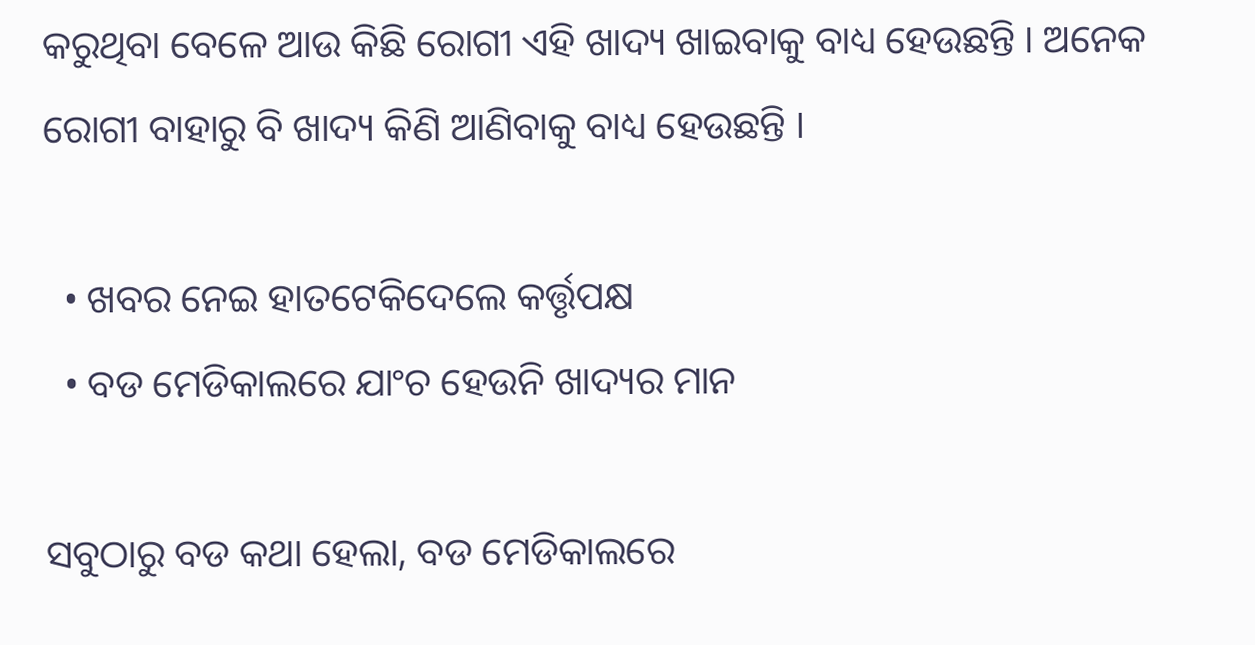କରୁଥିବା ବେଳେ ଆଉ କିଛି ରୋଗୀ ଏହି ଖାଦ୍ୟ ଖାଇବାକୁ ବାଧ୍ୟ ହେଉଛନ୍ତି । ଅନେକ ରୋଗୀ ବାହାରୁ ବି ଖାଦ୍ୟ କିଣି ଆଣିବାକୁ ବାଧ୍ୟ ହେଉଛନ୍ତି ।

  • ଖବର ନେଇ ହାତଟେକିଦେଲେ କର୍ତ୍ତୃପକ୍ଷ
  • ବଡ ମେଡିକାଲରେ ଯାଂଚ ହେଉନି ଖାଦ୍ୟର ମାନ

ସବୁଠାରୁ ବଡ କଥା ହେଲା, ବଡ ମେଡିକାଲରେ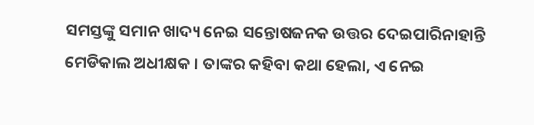ସମସ୍ତଙ୍କୁ ସମାନ ଖାଦ୍ୟ ନେଇ ସନ୍ତୋଷଜନକ ଉତ୍ତର ଦେଇପାରିନାହାନ୍ତି ମେଡିକାଲ ଅଧୀକ୍ଷକ । ତାଙ୍କର କହିବା କଥା ହେଲା, ଏ ନେଇ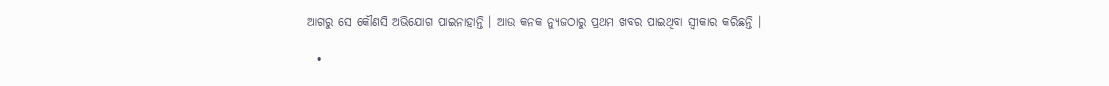ଆଗରୁ ସେ କୌଣସି ଅଭିଯୋଗ ପାଇନାହାନ୍ତି । ଆଉ କନକ ନ୍ୟୁଜଠାରୁ ପ୍ରଥମ ଖବର ପାଇଥିବା ସ୍ୱୀକାର କରିଛନ୍ତି ।

  •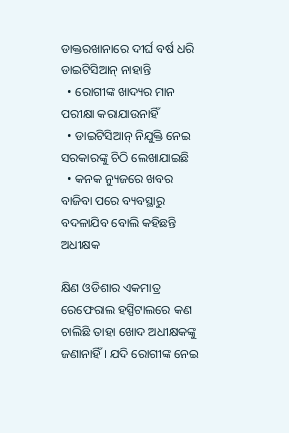ଡାକ୍ତରଖାନାରେ ଦୀର୍ଘ ବର୍ଷ ଧରି ଡାଇଟିସିଆନ୍ ନାହାନ୍ତି
  • ରୋଗୀଙ୍କ ଖାଦ୍ୟର ମାନ ପରୀକ୍ଷା କରାଯାଉନାହିଁ
  • ଡାଇଟିସିଆନ୍ ନିଯୁକ୍ତି ନେଇ ସରକାରଙ୍କୁ ଚିଠି ଲେଖାଯାଇଛି
  • କନକ ନ୍ୟୁଜରେ ଖବର ବାଜିବା ପରେ ବ୍ୟବସ୍ଥାରୁ ବଦଳାଯିବ ବୋଲି କହିଛନ୍ତି ଅଧୀକ୍ଷକ

କ୍ଷିଣ ଓଡିଶାର ଏକମାତ୍ର ରେଫେରାଲ ହସ୍ପିଟାଲରେ କଣ ଚାଲିଛି ତାହା ଖୋଦ ଅଧୀକ୍ଷକଙ୍କୁ ଜଣାନାହିଁ । ଯଦି ରୋଗୀଙ୍କ ନେଇ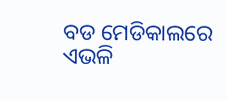ବଡ ମେଡିକାଲରେ ଏଭଳି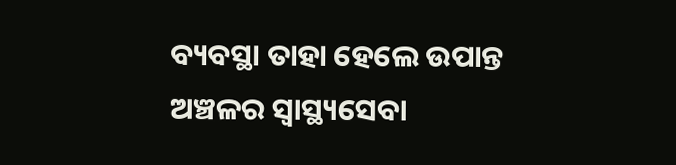ବ୍ୟବସ୍ଥା ତାହା ହେଲେ ଉପାନ୍ତ ଅଞ୍ଚଳର ସ୍ୱାସ୍ଥ୍ୟସେବା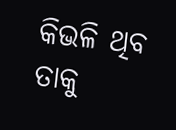କିଭଳି ଥିବ ତାକୁ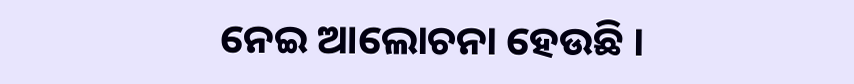ନେଇ ଆଲୋଚନା ହେଉଛି ।